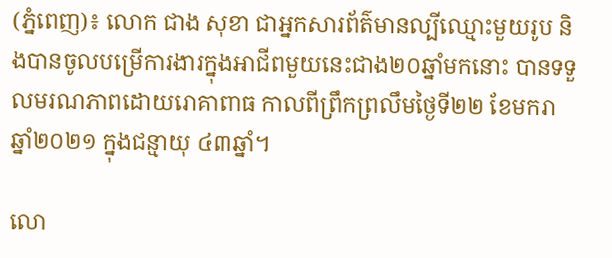(ភ្នំពេញ)៖ លោក ជាង សុខា ជាអ្នកសារព័ត៌មានល្បីឈ្មោះមួយរូប និងបានចូលបម្រើការងារក្នុងអាជីពមួយនេះជាង២០ឆ្នាំមកនោះ បានទទួលមរណភាពដោយរោគាពាធ កាលពីព្រឹកព្រលឹមថ្ងៃទី២២ ខែមករា ឆ្នាំ២០២១ ក្នុងជន្មាយុ ៤៣ឆ្នាំ។

លោ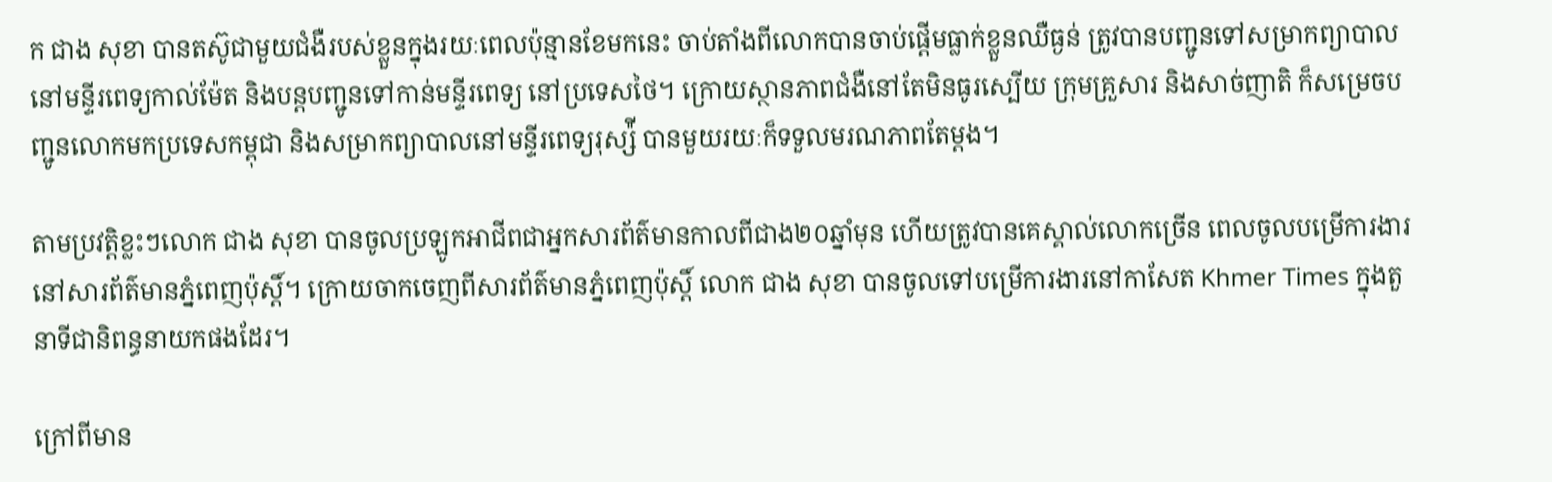ក ជាង សុខា បានតស៊ូជាមួយជំងឺរបស់ខ្លួនក្នុងរយៈពេលប៉ុន្មានខែមកនេះ ចាប់តាំងពីលោកបានចាប់ផ្តើមធ្លាក់ខ្លួនឈឺធ្ងន់ ត្រូវបានបញ្ជូនទៅសម្រាកព្យាបាលនៅមន្ទីរពេទ្យកាល់ម៉ែត និងបន្តបញ្ជូនទៅកាន់មន្ទីរពេទ្យ នៅប្រទេសថៃ។ ក្រោយស្ថានភាពជំងឺនៅតែមិនធូរស្បើយ ក្រុមគ្រួសារ និងសាច់ញាតិ ក៏សម្រេចបញ្ជូនលោកមកប្រទេសកម្ពុជា និងសម្រាកព្យាបាលនៅមន្ទីរពេទ្យរុស្ស៉ី បានមួយរយៈក៏ទទួលមរណភាពតែម្តង។

តាមប្រវត្តិខ្លះៗលោក ជាង សុខា បានចូលប្រឡូកអាជីពជាអ្នកសារព័ត៌មានកាលពីជាង២០ឆ្នាំមុន ហើយត្រូវបានគេស្គាល់លោកច្រើន ពេលចូលបម្រើការងារនៅសារព័ត៌មានភ្នំពេញប៉ុស្តិ៍។ ក្រោយចាកចេញពីសារព័ត៌មានភ្នំពេញប៉ុស្តិ៍ លោក ជាង សុខា បានចូលទៅបម្រើការងារនៅកាសែត Khmer Times ក្នុងតួនាទីជានិពន្ធនាយកផងដែរ។

ក្រៅពីមាន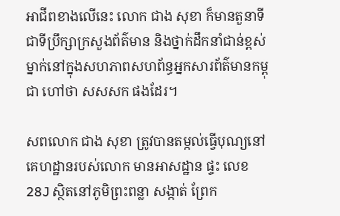អាជីពខាងលើនេះ លោក ជាង សុខា ក៏មានតួនាទីជាទីប្រឹក្សាក្រសួងព័ត៌មាន និងថ្នាក់ដឹកនាំជាន់ខ្ពស់ម្នាក់នៅក្នុងសហភាពសហព័ន្ធអ្នកសារព័ត៌មានកម្ពុជា ហៅថា សសសក ផងដែរ។

សពលោក ជាង សុខា ត្រូវបានតម្កល់ធ្វើបុណ្យនៅគេហដ្ឋានរបស់លោក មានអាសដ្ឋាន ផ្ទះ លេខ 28J ស្ថិតនៅភូមិព្រះពន្លា សង្កាត់ ព្រែក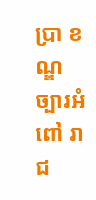ប្រា ខណ្ឌ ច្បារអំពៅ រាជ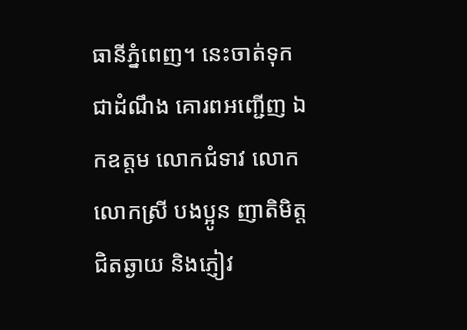ធានីភ្នំពេញ។ នេះចាត់ទុកជាដំណឹង គោរពអញ្ជើញ ឯកឧត្តម លោកជំទាវ លោក លោកស្រី បងប្អូន ញាតិមិត្ត ជិតឆ្ងាយ និងភ្ញៀវ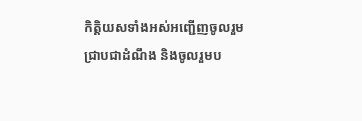កិត្តិយសទាំងអស់អញ្ជើញចូលរួម ជ្រាបជាដំណឹង និងចូលរួមប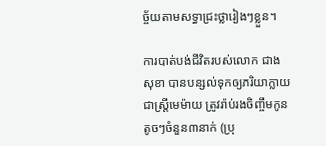ច្ច័យតាមសទ្ធាជ្រះថ្លារៀងៗខ្លួន។

ការបាត់បង់ជីវិតរបស់លោក ជាង សុខា បានបន្សល់ទុកឲ្យភរិយាក្លាយជាស្រ្តីមេម៉ាយ ត្រូវរ៉ាប់រងចិញ្ចឹមកូនតូចៗចំនួន៣នាក់ (ប្រុ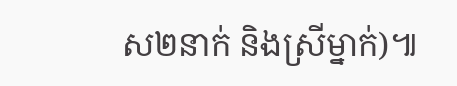ស២នាក់ និងស្រីម្នាក់)៕